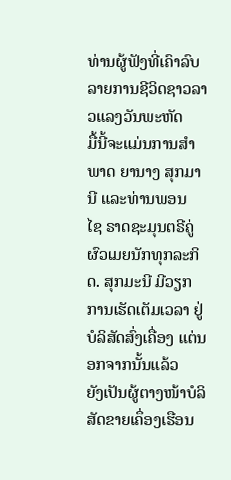ທ່ານຜູ້ຟັງທີ່ເຄົາລົບ ລາຍການຊີວິດຊາວລາວແລງວັນພະຫັດ
ມື້ນີ້ຈະແມ່ນການສຳພາດ ຍານາງ ສຸກມານີ ແລະທ່ານພອນ
ໄຊ ຣາດຊະມຸນຕຣີຄູ່ຜົວເມຍນັກທຸກລະກິດ. ສຸກມະນີ ມີວຽກ
ການເຮັດເຕັມເວລາ ຢູ່ບໍລິສັດສົ່ງເຄື່ອງ ແຕ່ນອກຈາກນັ້ນແລ້ວ
ຍັງເປັນຜູ້ຕາງໜ້າບໍລິສັດຂາຍເຄຶ່ອງເຮືອນ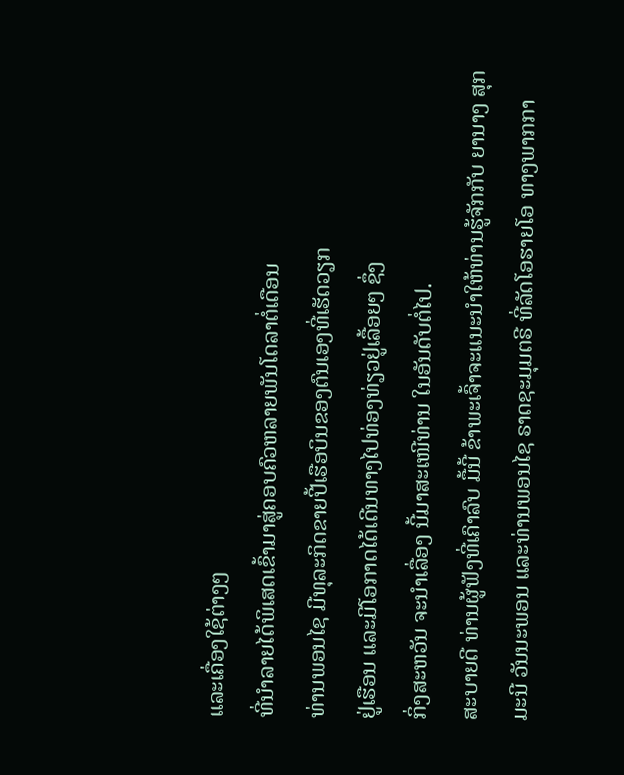ແລະເຄື່ອງໃຊ້ຕ່າງໆ
ທີ່ນຳລາຍໄດ້ພິເສດເຂົ້າມາສູ່ຄອບຄົວຫລາຍພັນໂດລາຕໍ່ເດືອນ
ທ່ານພອນໄຊ ມີທຸລະກິດຂາຍປີ້ເຮືອບິນຂອງຕົນເອງທີ່ເຮັດວຽກ
ຢູ່ເຮືອນ ແລະມີໂອກາດໄດ້ເດີນທາງໄປທ່ອງທ່ຽວຢູ່ເລື້ອຍໆ ຊຶ່ງ
ກິ່ງສະຫວັນ ຈະນຳເລື່ອງ ນີ້ມາສະເໜີທ່ານ ໃນອັນດັບຕໍ່ໄປ.
ສະບາຍດີ ທ່ານຜູ້ຟັງທີ່ເຄົາລົບ ມື້ນີ້ ຂ້າພະເຈົ້າຈະແນະນຳໃຫ້ທ່ານຮູ້ຈັກກັບ ຍານາງ ສຸກ
ມະນີ ວັນນະພອນ ແລະທ່ານພອນໄຊ ຣາດຊະມຸມຕຣີ ທີ່ລັດໂອຮາຍໂອ ທາງພາກກາ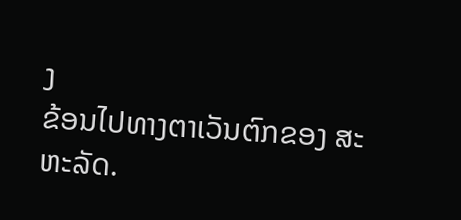ງ
ຂ້ອນໄປທາງຕາເວັນຕົກຂອງ ສະຫະລັດ.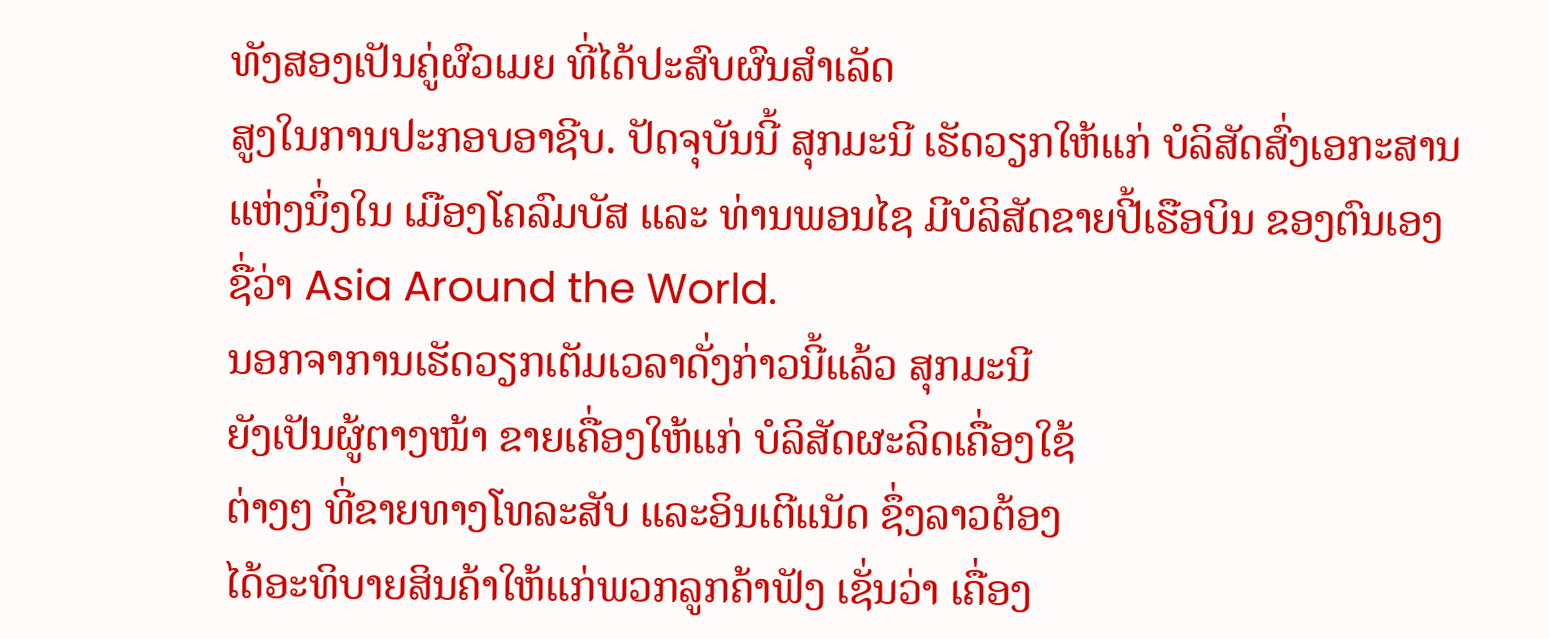ທັງສອງເປັນຄູ່ຜົວເມຍ ທີ່ໄດ້ປະສົບຜົນສຳເລັດ
ສູງໃນການປະກອບອາຊີບ. ປັດຈຸບັນນີ້ ສຸກມະນີ ເຮັດວຽກໃຫ້ແກ່ ບໍລິສັດສົ່ງເອກະສານ
ແຫ່ງນຶ່ງໃນ ເມືອງໂຄລົມບັສ ແລະ ທ່ານພອນໄຊ ມີບໍລິສັດຂາຍປີ້ເຮືອບິນ ຂອງຕົນເອງ
ຊື່ວ່າ Asia Around the World.
ນອກຈາການເຮັດວຽກເຕັມເວລາດັ່ງກ່າວນີ້ແລ້ວ ສຸກມະນີ
ຍັງເປັນຜູ້ຕາງໜ້າ ຂາຍເຄື່ອງໃຫ້ແກ່ ບໍລິສັດຜະລິດເຄື່ອງໃຊ້
ຕ່າງໆ ທີ່ຂາຍທາງໂທລະສັບ ແລະອິນເຕີແນັດ ຊຶ່ງລາວຕ້ອງ
ໄດ້ອະທິບາຍສິນຄ້າໃຫ້ແກ່ພວກລູກຄ້າຟັງ ເຊັ່ນວ່າ ເຄື່ອງ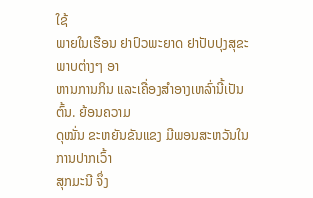ໃຊ້
ພາຍໃນເຮືອນ ຢາປົວພະຍາດ ຢາປັບປຸງສຸຂະພາບຕ່າງໆ ອາ
ຫານການກິນ ແລະເຄື່ອງສຳອາງເຫລົ່ານີ້ເປັນຕົ້ນ. ຍ້ອນຄວາມ
ດຸໝັ່ນ ຂະຫຍັນຂັນແຂງ ມີພອນສະຫວັນໃນການປາກເວົ້າ
ສຸກມະນີ ຈຶ່ງ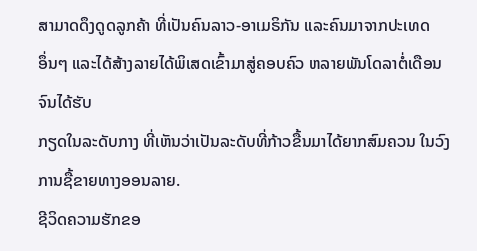ສາມາດດຶງດູດລູກຄ້າ ທີ່ເປັນຄົນລາວ-ອາເມຣິກັນ ແລະຄົນມາຈາກປະເທດ
ອຶ່ນໆ ແລະໄດ້ສ້າງລາຍໄດ້ພິເສດເຂົ້າມາສູ່ຄອບຄົວ ຫລາຍພັນໂດລາຕໍ່ເດືອນ ຈົນໄດ້ຮັບ
ກຽດໃນລະດັບກາງ ທີ່ເຫັນວ່າເປັນລະດັບທີ່ກ້າວຂື້ນມາໄດ້ຍາກສົມຄວນ ໃນວົງການຊື້ຂາຍທາງອອນລາຍ.
ຊີວິດຄວາມຮັກຂອ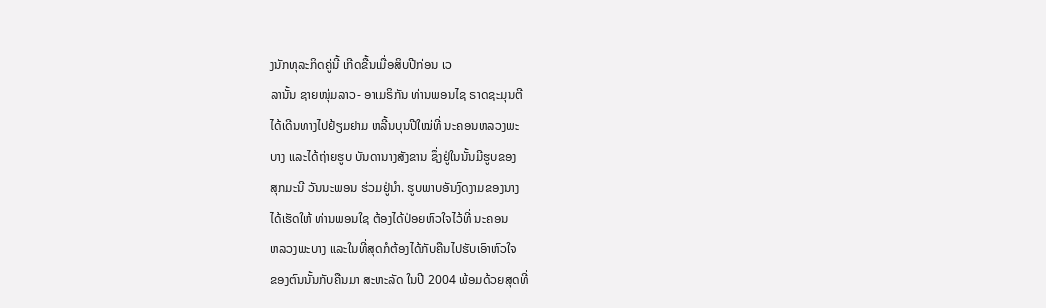ງນັກທຸລະກິດຄູ່ນີ້ ເກີດຂື້ນເມື່ອສິບປີກ່ອນ ເວ
ລານັ້ນ ຊາຍໜຸ່ມລາວ- ອາເມຣິກັນ ທ່ານພອນໄຊ ຣາດຊະມຸນຕີ
ໄດ້ເດີນທາງໄປຢ້ຽມຢາມ ຫລີ້ນບຸນປີໃໝ່ທີ່ ນະຄອນຫລວງພະ
ບາງ ແລະໄດ້ຖ່າຍຮູບ ບັນດານາງສັງຂານ ຊຶ່ງຢູ່ໃນນັ້ນມີຮູບຂອງ
ສຸກມະນີ ວັນນະພອນ ຮ່ວມຢູ່ນຳ. ຮູບພາບອັນງົດງາມຂອງນາງ
ໄດ້ເຮັດໃຫ້ ທ່ານພອນໃຊ ຕ້ອງໄດ້ປ່ອຍຫົວໃຈໄວ້ທີ່ ນະຄອນ
ຫລວງພະບາງ ແລະໃນທີ່ສຸດກໍຕ້ອງໄດ້ກັບຄືນໄປຮັບເອົາຫົວໃຈ
ຂອງຕົນນັ້ນກັບຄືນມາ ສະຫະລັດ ໃນປີ 2004 ພ້ອມດ້ວຍສຸດທີ່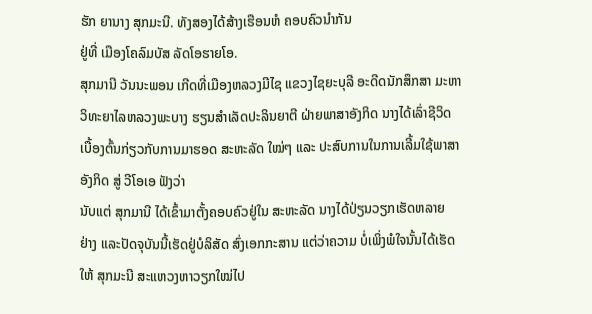ຮັກ ຍານາງ ສຸກມະນີ. ທັງສອງໄດ້ສ້າງເຮືອນຫໍ ຄອບຄົວນຳກັນ
ຢູ່ທີ່ ເມືອງໂຄລົມບັສ ລັດໂອຮາຍໂອ.
ສຸກມານີ ວັນນະພອນ ເກີດທີ່ເມືອງຫລວງມີໄຊ ແຂວງໄຊຍະບຸລີ ອະດີດນັກສຶກສາ ມະຫາ
ວິທະຍາໄລຫລວງພະບາງ ຮຽນສຳເລັດປະລິນຍາຕີ ຝ່າຍພາສາອັງກິດ ນາງໄດ້ເລົ່າຊີວິດ
ເບື້ອງຕົ້ນກ່ຽວກັບການມາຮອດ ສະຫະລັດ ໃໝ່ໆ ແລະ ປະສົບການໃນການເລີ້ມໃຊ້ພາສາ
ອັງກິດ ສູ່ ວີໂອເອ ຟັງວ່າ
ນັບແຕ່ ສຸກມານີ ໄດ້ເຂົ້າມາຕັ້ງຄອບຄົວຢູ່ໃນ ສະຫະລັດ ນາງໄດ້ປ່ຽນວຽກເຮັດຫລາຍ
ຢ່າງ ແລະປັດຈຸບັນນີ້ເຮັດຢູ່ບໍລິສັດ ສົ່ງເອກກະສານ ແຕ່ວ່າຄວາມ ບໍ່ເພິ່ງພໍໃຈນັ້ນໄດ້ເຮັດ
ໃຫ້ ສຸກມະນີ ສະແຫວງຫາວຽກໃໝ່ໄປ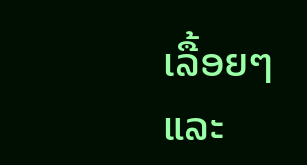ເລື້ອຍໆ ແລະ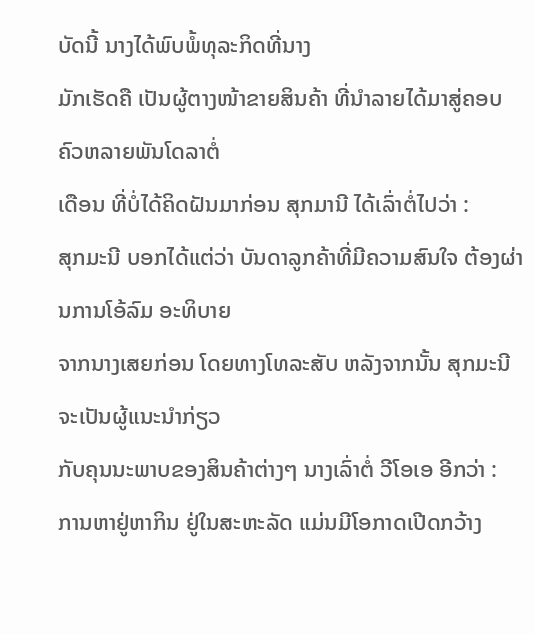ບັດນີ້ ນາງໄດ້ພົບພໍ້ທຸລະກິດທີ່ນາງ
ມັກເຮັດຄື ເປັນຜູ້ຕາງໜ້າຂາຍສິນຄ້າ ທີ່ນຳລາຍໄດ້ມາສູ່ຄອບຄົວຫລາຍພັນໂດລາຕໍ່
ເດືອນ ທີ່ບໍ່ໄດ້ຄິດຝັນມາກ່ອນ ສຸກມານີ ໄດ້ເລົ່າຕໍ່ໄປວ່າ :
ສຸກມະນີ ບອກໄດ້ແຕ່ວ່າ ບັນດາລູກຄ້າທີ່ມີຄວາມສົນໃຈ ຕ້ອງຜ່ານການໂອ້ລົມ ອະທິບາຍ
ຈາກນາງເສຍກ່ອນ ໂດຍທາງໂທລະສັບ ຫລັງຈາກນັ້ນ ສຸກມະນີ ຈະເປັນຜູ້ແນະນຳກ່ຽວ
ກັບຄຸນນະພາບຂອງສິນຄ້າຕ່າງໆ ນາງເລົ່າຕໍ່ ວີໂອເອ ອີກວ່າ :
ການຫາຢູ່ຫາກິນ ຢູ່ໃນສະຫະລັດ ແມ່ນມີໂອກາດເປີດກວ້າງ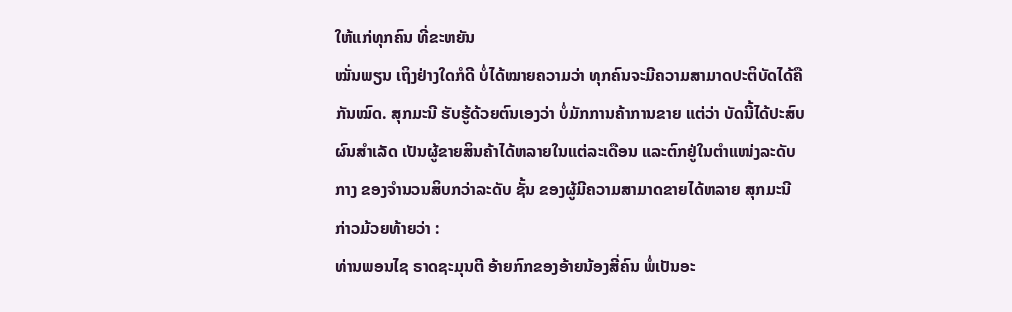ໃຫ້ແກ່ທຸກຄົນ ທີ່ຂະຫຍັນ
ໝັ່ນພຽນ ເຖິງຢ່າງໃດກໍດີ ບໍ່ໄດ້ໝາຍຄວາມວ່າ ທຸກຄົນຈະມີຄວາມສາມາດປະຕິບັດໄດ້ຄື
ກັນໝົດ. ສຸກມະນີ ຮັບຮູ້ດ້ວຍຕົນເອງວ່າ ບໍ່ມັກການຄ້າການຂາຍ ແຕ່ວ່າ ບັດນີ້ໄດ້ປະສົບ
ຜົນສຳເລັດ ເປັນຜູ້ຂາຍສິນຄ້າໄດ້ຫລາຍໃນແຕ່ລະເດືອນ ແລະຕົກຢູ່ໃນຕຳແໜ່ງລະດັບ
ກາງ ຂອງຈຳນວນສິບກວ່າລະດັບ ຊັ້ນ ຂອງຜູ້ມີຄວາມສາມາດຂາຍໄດ້ຫລາຍ ສຸກມະນີ
ກ່າວມ້ວຍທ້າຍວ່າ :
ທ່ານພອນໄຊ ຣາດຊະມຸນຕີ ອ້າຍກົກຂອງອ້າຍນ້ອງສີ່ຄົນ ພໍ່ເປັນອະ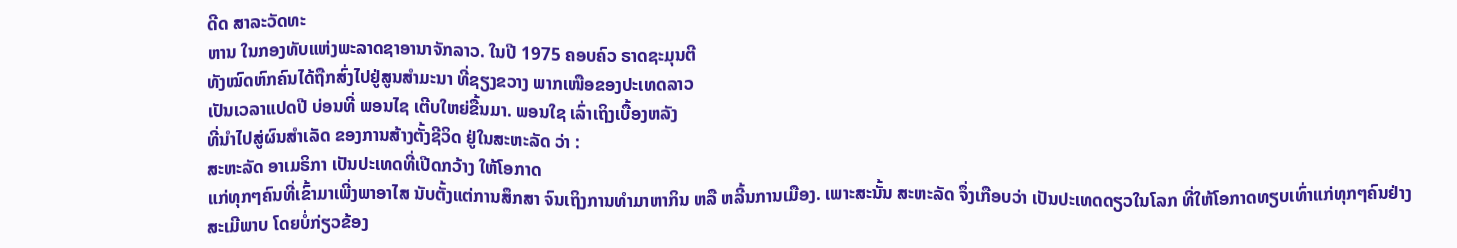ດີດ ສາລະວັດທະ
ຫານ ໃນກອງທັບແຫ່ງພະລາດຊາອານາຈັກລາວ. ໃນປີ 1975 ຄອບຄົວ ຣາດຊະມຸນຕີ
ທັງໝົດຫົກຄົນໄດ້ຖືກສົ່ງໄປຢູ່ສູນສຳມະນາ ທີ່ຊຽງຂວາງ ພາກເໜືອຂອງປະເທດລາວ
ເປັນເວລາແປດປີ ບ່ອນທີ່ ພອນໄຊ ເຕີບໃຫຍ່ຂື້ນມາ. ພອນໃຊ ເລົ່າເຖິງເບື້ອງຫລັງ
ທີ່ນຳໄປສູ່ຜົນສຳເລັດ ຂອງການສ້າງຕັ້ງຊີວິດ ຢູ່ໃນສະຫະລັດ ວ່າ :
ສະຫະລັດ ອາເມຣິກາ ເປັນປະເທດທີ່ເປີດກວ້າງ ໃຫ້ໂອກາດ
ແກ່ທຸກໆຄົນທີ່ເຂົ້າມາເພີ່ງພາອາໄສ ນັບຕັ້ງແຕ່ການສຶກສາ ຈົນເຖິງການທຳມາຫາກິນ ຫລື ຫລີ້ນການເມືອງ. ເພາະສະນັ້ນ ສະຫະລັດ ຈຶ່ງເກືອບວ່າ ເປັນປະເທດດຽວໃນໂລກ ທີ່ໃຫ້ໂອກາດທຽບເທົ່າແກ່ທຸກໆຄົນຢ່າງສະເມີພາບ ໂດຍບໍ່ກ່ຽວຂ້ອງ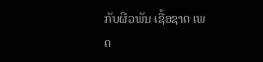ກັບຜີວພັນ ເຊື້ອຊາດ ເພດ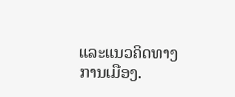ແລະແນວຄິດທາງ
ການເມືອງ.